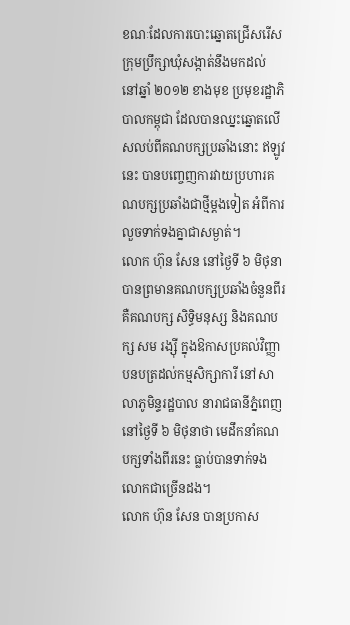ខណៈដែលការបោះឆ្នោតជ្រើសរើសក្រុមប្រឹក្សាឃុំសង្កាត់នឹងមកដល់ នៅឆ្នាំ ២០១២ ខាងមុខ ប្រមុខរដ្ឋាភិបាលកម្ពុជា ដែលបានឈ្នះឆ្នោតលើសលប់ពីគណបក្សប្រឆាំងនោះ ឥឡូវនេះ បានបញ្ចេញការវាយប្រហារគណបក្សប្រឆាំងជាថ្មីម្ដងទៀត អំពីការលួចទាក់ទងគ្នាជាសម្ងាត់។
លោក ហ៊ុន សែន នៅថ្ងៃទី ៦ មិថុនា បានព្រមានគណបក្សប្រឆាំងចំនួនពីរ គឺគណបក្ស សិទ្ធិមនុស្ស និងគណបក្ស សម រង្ស៊ី ក្នុងឱកាសប្រគល់វិញ្ញាបនបត្រដល់កម្មសិក្សាការី នៅសាលាភូមិន្ទរដ្ឋបាល នារាជធានីភ្នំពេញ នៅថ្ងៃទី ៦ មិថុនាថា មេដឹកនាំគណបក្សទាំងពីរនេះ ធ្លាប់បានទាក់ទងលោកជាច្រើនដង។
លោក ហ៊ុន សែន បានប្រកាស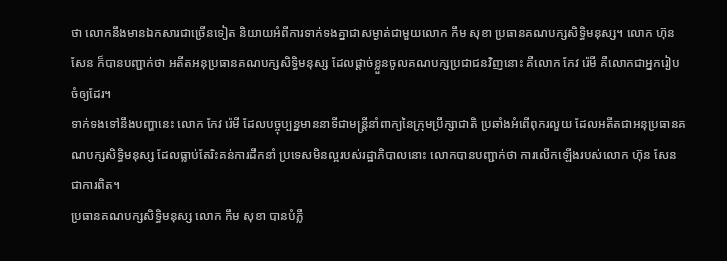ថា លោកនឹងមានឯកសារជាច្រើនទៀត និយាយអំពីការទាក់ទងគ្នាជាសម្ងាត់ជាមួយលោក កឹម សុខា ប្រធានគណបក្សសិទ្ធិមនុស្ស។ លោក ហ៊ុន សែន ក៏បានបញ្ជាក់ថា អតីតអនុប្រធានគណបក្សសិទ្ធិមនុស្ស ដែលផ្ដាច់ខ្លួនចូលគណបក្សប្រជាជនវិញនោះ គឺលោក កែវ រ៉េមី គឺលោកជាអ្នករៀបចំឲ្យដែរ។
ទាក់ទងទៅនឹងបញ្ហានេះ លោក កែវ រ៉េមី ដែលបច្ចុប្បន្នមាននាទីជាមន្ត្រីនាំពាក្យនៃក្រុមប្រឹក្សាជាតិ ប្រឆាំងអំពើពុករលួយ ដែលអតីតជាអនុប្រធានគណបក្សសិទ្ធិមនុស្ស ដែលធ្លាប់តែរិះគន់ការដឹកនាំ ប្រទេសមិនល្អរបស់រដ្ឋាភិបាលនោះ លោកបានបញ្ជាក់ថា ការលើកឡើងរបស់លោក ហ៊ុន សែន ជាការពិត។
ប្រធានគណបក្សសិទ្ធិមនុស្ស លោក កឹម សុខា បានបំភ្លឺ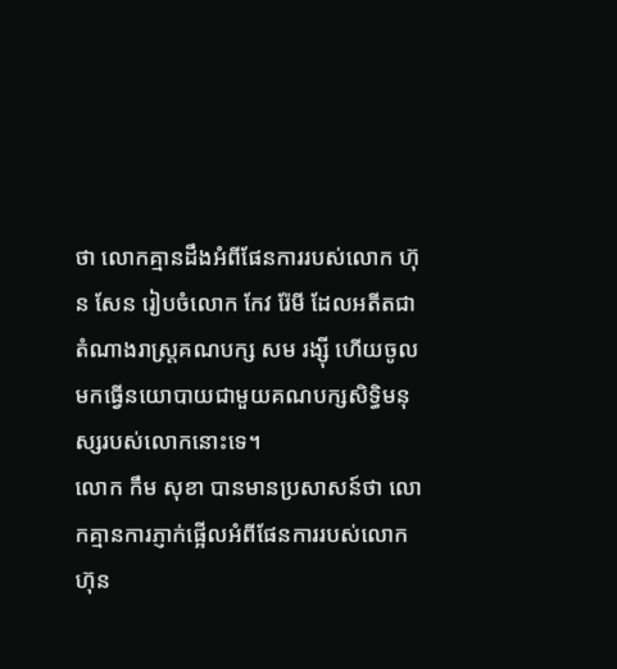ថា លោកគ្មានដឹងអំពីផែនការរបស់លោក ហ៊ុន សែន រៀបចំលោក កែវ រ៉ែមី ដែលអតីតជាតំណាងរាស្ត្រគណបក្ស សម រង្ស៊ី ហើយចូលមកធ្វើនយោបាយជាមួយគណបក្សសិទ្ធិមនុស្សរបស់លោកនោះទេ។
លោក កឹម សុខា បានមានប្រសាសន៍ថា លោកគ្មានការភ្ញាក់ផ្អើលអំពីផែនការរបស់លោក ហ៊ុន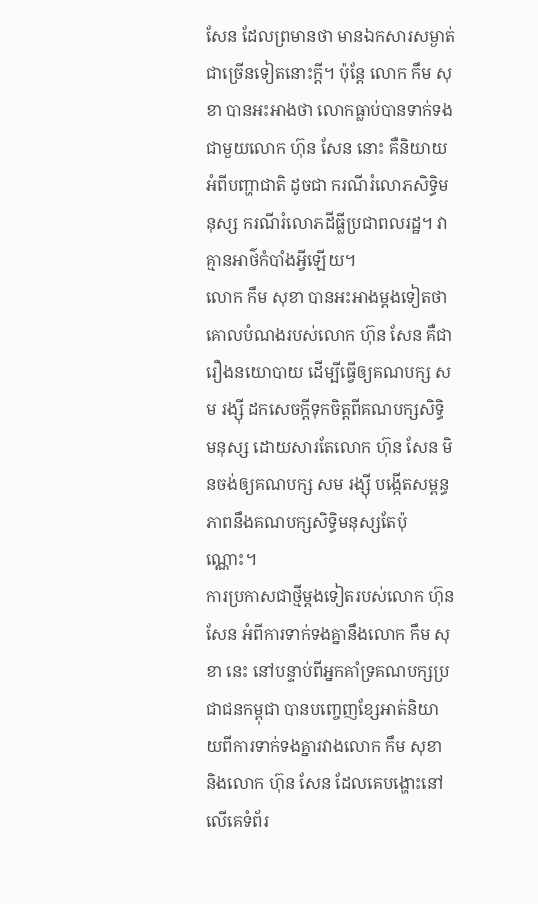សែន ដែលព្រមានថា មានឯកសារសម្ងាត់ជាច្រើនទៀតនោះក្តី។ ប៉ុន្តែ លោក កឹម សុខា បានអះអាងថា លោកធ្លាប់បានទាក់ទងជាមួយលោក ហ៊ុន សែន នោះ គឺនិយាយអំពីបញ្ហាជាតិ ដូចជា ករណីរំលោភសិទ្ធិមនុស្ស ករណីរំលោភដីធ្លីប្រជាពលរដ្ឋ។ វាគ្មានអាថ៌កំបាំងអ្វីឡើយ។
លោក កឹម សុខា បានអះអាងម្ដងទៀតថា គោលបំណងរបស់លោក ហ៊ុន សែន គឺជារឿងនយោបាយ ដើម្បីធ្វើឲ្យគណបក្ស សម រង្ស៊ី ដកសេចក្ដីទុកចិត្តពីគណបក្សសិទ្ធិមនុស្ស ដោយសារតែលោក ហ៊ុន សែន មិនចង់ឲ្យគណបក្ស សម រង្ស៊ី បង្កើតសម្ពន្ធភាពនឹងគណបក្សសិទ្ធិមនុស្សតែប៉ុណ្ណោះ។
ការប្រកាសជាថ្មីម្ដងទៀតរបស់លោក ហ៊ុន សែន អំពីការទាក់ទងគ្នានឹងលោក កឹម សុខា នេះ នៅបន្ទាប់ពីអ្នកគាំទ្រគណបក្សប្រជាជនកម្ពុជា បានបញ្ចេញខ្សែអាត់និយាយពីការទាក់ទងគ្នារវាងលោក កឹម សុខា និងលោក ហ៊ុន សែន ដែលគេបង្ហោះនៅលើគេទំព័រ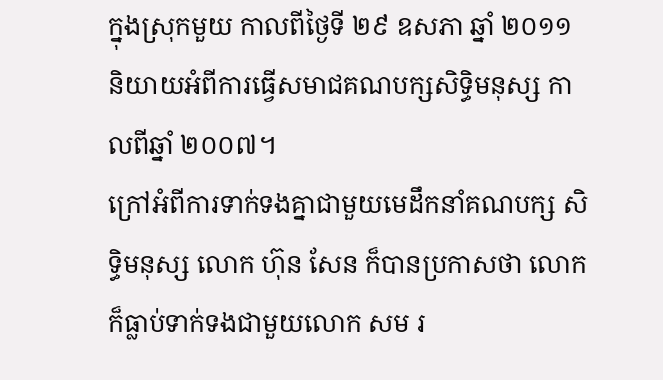ក្នុងស្រុកមួយ កាលពីថ្ងៃទី ២៩ ឧសភា ឆ្នាំ ២០១១ និយាយអំពីការធ្វើសមាជគណបក្សសិទ្ធិមនុស្ស កាលពីឆ្នាំ ២០០៧។
ក្រៅអំពីការទាក់ទងគ្នាជាមួយមេដឹកនាំគណបក្ស សិទ្ធិមនុស្ស លោក ហ៊ុន សែន ក៏បានប្រកាសថា លោកក៏ធ្លាប់ទាក់ទងជាមួយលោក សម រ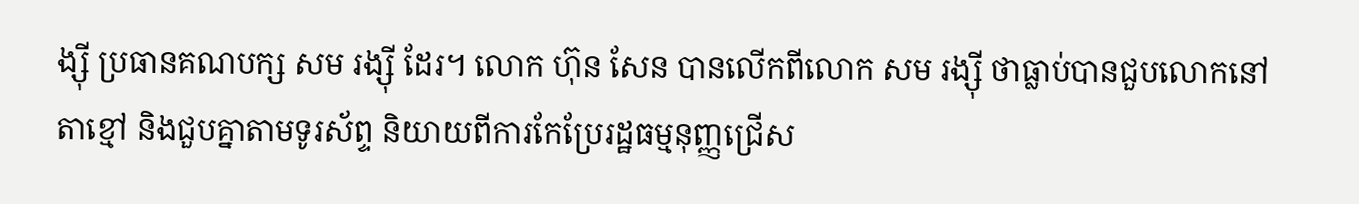ង្ស៊ី ប្រធានគណបក្ស សម រង្ស៊ី ដែរ។ លោក ហ៊ុន សែន បានលើកពីលោក សម រង្ស៊ី ថាធ្លាប់បានជួបលោកនៅតាខ្មៅ និងជួបគ្នាតាមទូរស័ព្ទ និយាយពីការកែប្រែរដ្ឋធម្មនុញ្ញជ្រើស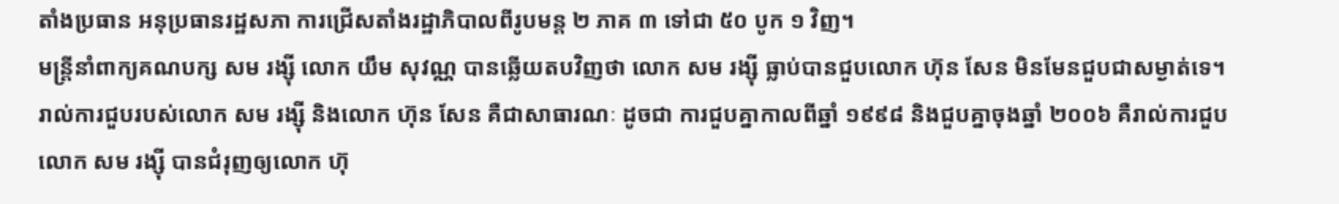តាំងប្រធាន អនុប្រធានរដ្ឋសភា ការជ្រើសតាំងរដ្ឋាភិបាលពីរូបមន្ត ២ ភាគ ៣ ទៅជា ៥០ បូក ១ វិញ។
មន្រ្តីនាំពាក្យគណបក្ស សម រង្ស៊ី លោក យឹម សុវណ្ណ បានឆ្លើយតបវិញថា លោក សម រង្ស៊ី ធ្លាប់បានជួបលោក ហ៊ុន សែន មិនមែនជួបជាសម្ងាត់ទេ។ រាល់ការជួបរបស់លោក សម រង្ស៊ី និងលោក ហ៊ុន សែន គឺជាសាធារណៈ ដូចជា ការជួបគ្នាកាលពីឆ្នាំ ១៩៩៨ និងជួបគ្នាចុងឆ្នាំ ២០០៦ គឺរាល់ការជួបលោក សម រង្ស៊ី បានជំរុញឲ្យលោក ហ៊ុ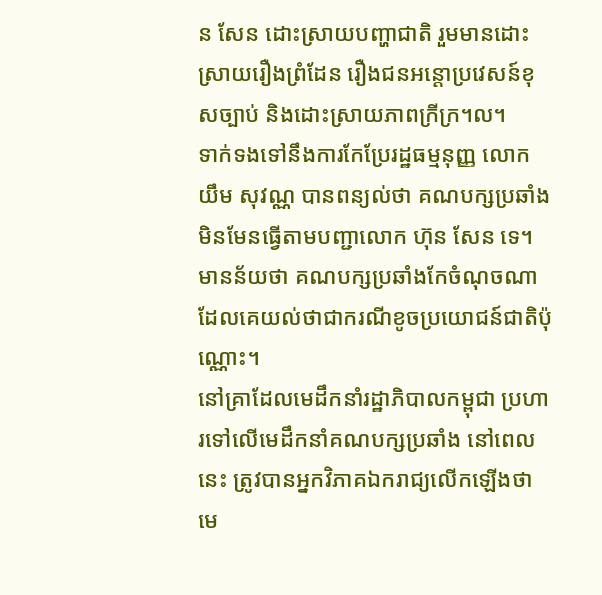ន សែន ដោះស្រាយបញ្ហាជាតិ រួមមានដោះស្រាយរឿងព្រំដែន រឿងជនអន្តោប្រវេសន៍ខុសច្បាប់ និងដោះស្រាយភាពក្រីក្រ។ល។
ទាក់ទងទៅនឹងការកែប្រែរដ្ឋធម្មនុញ្ញ លោក យឹម សុវណ្ណ បានពន្យល់ថា គណបក្សប្រឆាំងមិនមែនធ្វើតាមបញ្ជាលោក ហ៊ុន សែន ទេ។ មានន័យថា គណបក្សប្រឆាំងកែចំណុចណា ដែលគេយល់ថាជាករណីខូចប្រយោជន៍ជាតិប៉ុណ្ណោះ។
នៅគ្រាដែលមេដឹកនាំរដ្ឋាភិបាលកម្ពុជា ប្រហារទៅលើមេដឹកនាំគណបក្សប្រឆាំង នៅពេលនេះ ត្រូវបានអ្នកវិភាគឯករាជ្យលើកឡើងថា មេ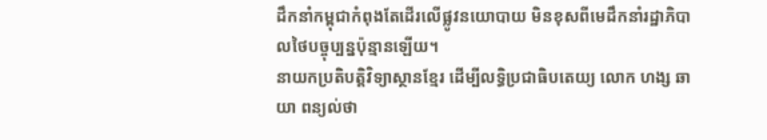ដឹកនាំកម្ពុជាកំពុងតែដើរលើផ្លូវនយោបាយ មិនខុសពីមេដឹកនាំរដ្ឋាភិបាលថៃបច្ចុប្បន្នប៉ុន្មានឡើយ។
នាយកប្រតិបត្តិវិទ្យាស្ថានខ្មែរ ដើម្បីលទ្ធិប្រជាធិបតេយ្យ លោក ហង្ស ឆាយា ពន្យល់ថា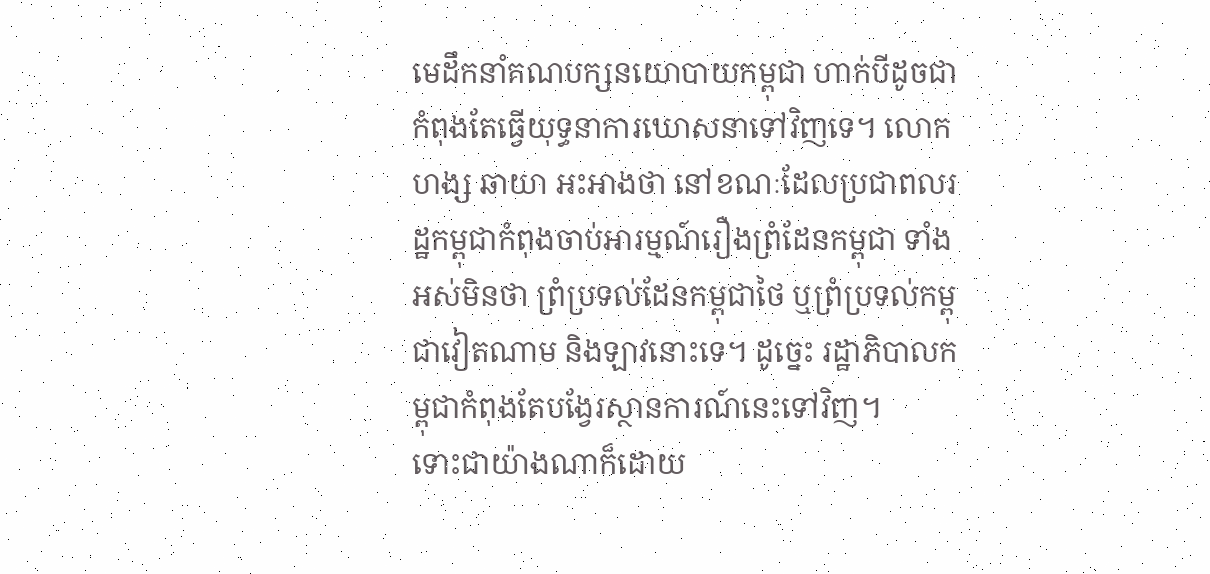មេដឹកនាំគណបក្សនយោបាយកម្ពុជា ហាក់បីដូចជាកំពុងតែធ្វើយុទ្ធនាការឃោសនាទៅវិញទេ។ លោក ហង្ស ឆាយា អះអាងថា នៅខណៈដែលប្រជាពលរដ្ឋកម្ពុជាកំពុងចាប់អារម្មណ៍រឿងព្រំដែនកម្ពុជា ទាំងអស់មិនថា ព្រំប្រទល់ដែនកម្ពុជាថៃ ឬព្រំប្រទល់កម្ពុជាវៀតណាម និងឡាវនោះទេ។ ដូច្នេះ រដ្ឋាភិបាលកម្ពុជាកំពុងតែបង្វែរស្ថានការណ៍នេះទៅវិញ។
ទោះជាយ៉ាងណាក៏ដោយ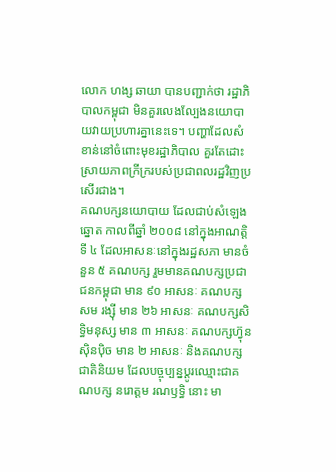លោក ហង្ស ឆាយា បានបញ្ជាក់ថា រដ្ឋាភិបាលកម្ពុជា មិនគួរលេងល្បែងនយោបាយវាយប្រហារគ្នានេះទេ។ បញ្ហាដែលសំខាន់នៅចំពោះមុខរដ្ឋាភិបាល គួរតែដោះស្រាយភាពក្រីក្ររបស់ប្រជាពលរដ្ឋវិញប្រសើរជាង។
គណបក្សនយោបាយ ដែលជាប់សំឡេងឆ្នោត កាលពីឆ្នាំ ២០០៨ នៅក្នុងអាណត្តិទី ៤ ដែលអាសនៈនៅក្នុងរដ្ឋសភា មានចំនួន ៥ គណបក្ស រួមមានគណបក្សប្រជាជនកម្ពុជា មាន ៩០ អាសនៈ គណបក្ស សម រង្ស៊ី មាន ២៦ អាសនៈ គណបក្សសិទ្ធិមនុស្ស មាន ៣ អាសនៈ គណបក្សហ្វ៊ុនស៊ិនប៉ិច មាន ២ អាសនៈ និងគណបក្សជាតិនិយម ដែលបច្ចុប្បន្នប្ដូរឈ្មោះជាគណបក្ស នរោត្ដម រណឫទ្ធិ នោះ មា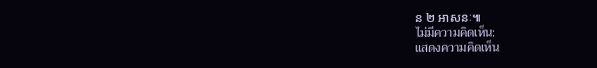ន ២ អាសនៈ៕
ไม่มีความคิดเห็น:
แสดงความคิดเห็น